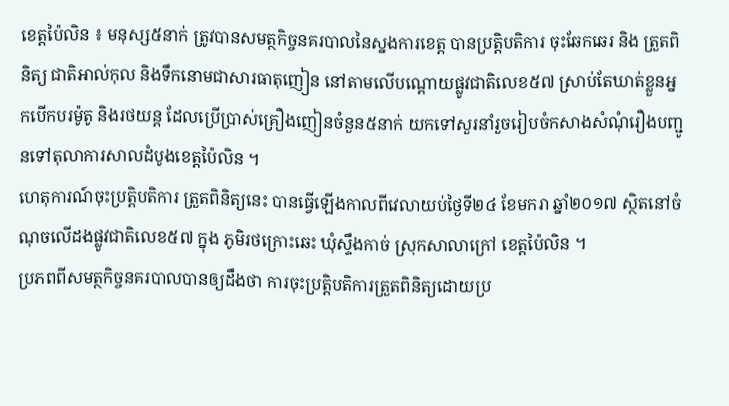ខេត្តប៉ៃលិន ៖ មនុស្ស៥នាក់ ត្រូវបានសមត្ថកិច្ចនគរបាលនៃស្នងការខេត្ត បានប្រត្តិបតិការ ចុះឆែកឆេរ និង ត្រួតពិនិត្យ ជាតិអាល់កុល និងទឹកនោមជាសារធាតុញៀន នៅតាមលើបណ្ដោយផ្លូវជាតិលេខ៥៧ ស្រាប់តែឃាត់ខ្លួនអ្នកបើកបរម៉ូតូ និងរថយន្ត ដែលប្រើប្រាស់គ្រឿងញៀនចំនួន៥នាក់ យកទៅសួរនាំរួចរៀបចំកសាងសំណុំរឿងបញ្ជូនទៅតុលាការសាលដំបូងខេត្តប៉ៃលិន ។
ហេតុការណ៍ចុះប្រត្តិបតិការ ត្រួតពិនិត្យនេះ បានធ្វើឡើងកាលពីវេលាយប់ថ្ងៃទី២៤ ខែមករា ឆ្នាំ២០១៧ ស្ថិតនៅចំណុចលើដងផ្លូវជាតិលេខ៥៧ ក្នុង ភូមិរថក្រោះឆេះ ឃុំស្ទឹងកាច់ ស្រុកសាលាក្រៅ ខេត្តប៉ៃលិន ។
ប្រភពពីសមត្ថកិច្ចនគរបាលបានឲ្យដឹងថា ការចុះប្រត្តិបតិការត្រួតពិនិត្យដោយប្រ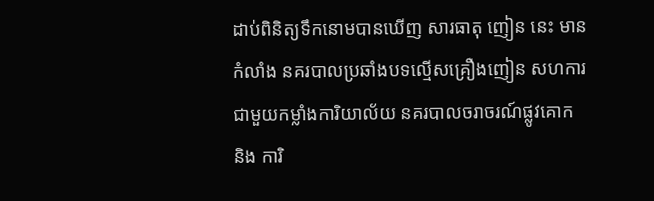ដាប់ពិនិត្យទឹកនោមបានឃើញ សារធាតុ ញៀន នេះ មានកំលាំង នគរបាលប្រឆាំងបទល្មើសគ្រឿងញៀន សហការជាមួយកម្លាំងការិយាល័យ នគរបាលចរាចរណ៍ផ្លូវគោក និង ការិ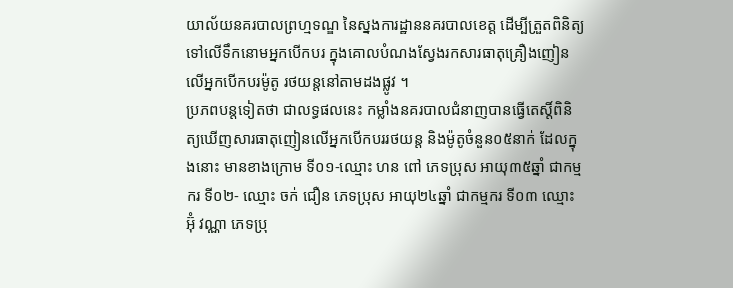យាល័យនគរបាលព្រហ្មទណ្ឌ នៃស្នងការដ្ឋាននគរបាលខេត្ត ដើម្បីត្រួតពិនិត្យទៅលើទឹកនោមអ្នកបើកបរ ក្នុងគោលបំណងស្វែងរកសារធាតុគ្រឿងញៀន លើអ្នកបើកបរម៉ូតូ រថយន្ដនៅតាមដងផ្លូវ ។
ប្រភពបន្តទៀតថា ជាលទ្ធផលនេះ កម្លាំងនគរបាលជំនាញបានធ្វើតេស្តិ៍ពិនិត្យឃើញសារធាតុញៀនលើអ្នកបើកបររថយន្ត និងម៉ូតូចំនួន០៥នាក់ ដែលក្នុងនោះ មានខាងក្រោម ទី០១-ឈ្មោះ ហន ពៅ ភេទប្រុស អាយុ៣៥ឆ្នាំ ជាកម្មករ ទី០២- ឈ្មោះ ចក់ ជឿន ភេទប្រុស អាយុ២៤ឆ្នាំ ជាកម្មករ ទី០៣ ឈ្មោះ អ៊ុំ វណ្ណា ភេទប្រុ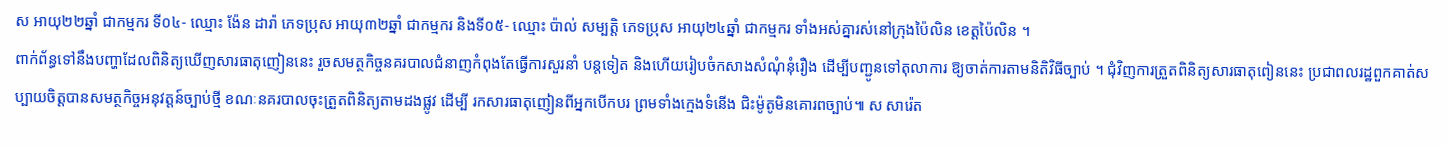ស អាយុ២២ឆ្នាំ ជាកម្មករ ទី០៤- ឈ្មោះ ង៉ែន ដារ៉ា ភេទប្រុស អាយុ៣២ឆ្នាំ ជាកម្មករ និងទី០៥- ឈ្មោះ ប៉ាល់ សម្បត្តិ ភេទប្រុស អាយុ២៤ឆ្នាំ ជាកម្មករ ទាំងអស់គ្នារស់នៅក្រុងប៉ៃលិន ខេត្តប៉ៃលិន ។
ពាក់ព័ន្ធទៅនឹងបញ្ហាដែលពិនិត្យឃើញសារធាតុញៀននេះ រួចសមត្ថកិច្ចនគរបាលជំនាញកំពុងតែធ្វើការសួរនាំ បន្តទៀត និងហើយរៀបចំកសាងសំណុំនុំរឿង ដើម្បីបញ្ជូនទៅតុលាការ ឱ្យចាត់ការតាមនិតិវិធីច្បាប់ ។ ជុំវិញការត្រួតពិនិត្យសារធាតុពៀននេះ ប្រជាពលរដ្ឋពួកគាត់សប្បាយចិត្តបានសមត្ថកិច្ចអនុវត្តន៍ច្បាប់ថ្មី ខណៈនគរបាលចុះត្រួតពិនិត្យតាមដងផ្លូវ ដើម្បី រកសារធាតុញៀនពីអ្នកបើកបរ ព្រមទាំងក្មេងទំនើង ជិះម៉ូតូមិនគោរពច្បាប់៕ ស សារ៉េត